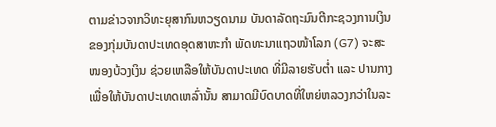ຕາມຂ່າວຈາກວິທະຍຸສາກົນຫວຽດນາມ ບັນດາລັດຖະມົນຕີກະຊວງການເງິນຂອງກຸ່ມບັນດາປະເທດອຸດສາຫະກຳ ພັດທະນາແຖວໜ້າໂລກ (G7) ຈະສະໜອງບ້ວງເງິນ ຊ່ວຍເຫລືອໃຫ້ບັນດາປະເທດ ທີ່ມີລາຍຮັບຕ່ຳ ແລະ ປານກາງ ເພື່ອໃຫ້ບັນດາປະເທດເຫລົ່ານັ້ນ ສາມາດມີບົດບາດທີ່ໃຫຍ່ຫລວງກວ່າໃນລະ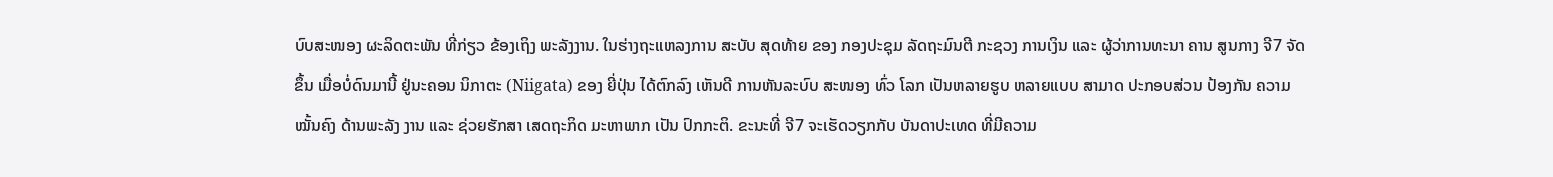ບົບສະໜອງ ຜະລິດຕະພັນ ທີ່ກ່ຽວ ຂ້ອງເຖິງ ພະລັງງານ. ໃນຮ່າງຖະແຫລງການ ສະບັບ ສຸດທ້າຍ ຂອງ ກອງປະຊຸມ ລັດຖະມົນຕີ ກະຊວງ ການເງິນ ແລະ ຜູ້ວ່າການທະນາ ຄານ ສູນກາງ ຈີ7 ຈັດຂຶ້ນ ເມື່ອບໍ່ດົນມານີ້ ຢູ່ນະຄອນ ນິກາຕະ (Niigata) ຂອງ ຍີ່ປຸ່ນ ໄດ້ຕົກລົງ ເຫັນດີ ການຫັນລະບົບ ສະໜອງ ທົ່ວ ໂລກ ເປັນຫລາຍຮູບ ຫລາຍແບບ ສາມາດ ປະກອບສ່ວນ ປ້ອງກັນ ຄວາມ ໝັ້ນຄົງ ດ້ານພະລັງ ງານ ແລະ ຊ່ວຍຮັກສາ ເສດຖະກິດ ມະຫາພາກ ເປັນ ປົກກະຕິ. ຂະນະທີ່ ຈີ7 ຈະເຮັດວຽກກັບ ບັນດາປະເທດ ທີ່ມີຄວາມ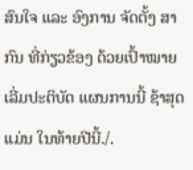ສົນໃຈ ແລະ ອົງການ ຈັດຕັ້ງ ສາກົນ ທີ່ກ່ຽວຂ້ອງ ດ້ວຍເປົ້າໝາຍ ເລີ່ມປະຕິບັດ ແຜນການນີ້ ຊ້າສຸດ ແມ່ນ ໃນທ້າຍປີນີ້./.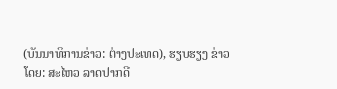(ບັນນາທິການຂ່າວ: ຕ່າງປະເທດ), ຮຽບຮຽງ ຂ່າວໂດຍ: ສະໄຫວ ລາດປາກດີ